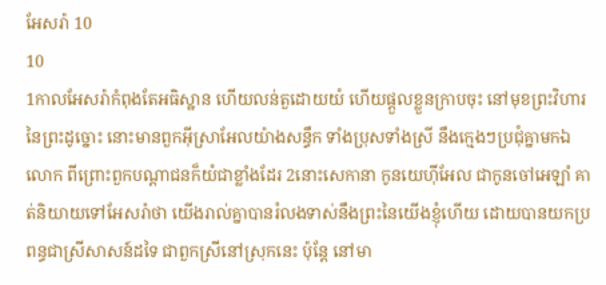អែសរ៉ា 10
10
1កាលអែសរ៉ាកំពុងតែអធិស្ឋាន ហើយលន់តួដោយយំ ហើយផ្តួលខ្លួនក្រាបចុះ នៅមុខព្រះវិហារនៃព្រះដូច្នោះ នោះមានពួកអ៊ីស្រាអែលយ៉ាងសន្ធឹក ទាំងប្រុសទាំងស្រី នឹងក្មេងៗប្រជុំគ្នាមកឯលោក ពីព្រោះពួកបណ្តាជនក៏យំជាខ្លាំងដែរ 2នោះសេកានា កូនយេហ៊ីអែល ជាកូនចៅអេឡាំ គាត់និយាយទៅអែសរ៉ាថា យើងរាល់គ្នាបានរំលងទាស់នឹងព្រះនៃយើងខ្ញុំហើយ ដោយបានយកប្រពន្ធជាស្រីសាសន៍ដទៃ ជាពួកស្រីនៅស្រុកនេះ ប៉ុន្តែ នៅមា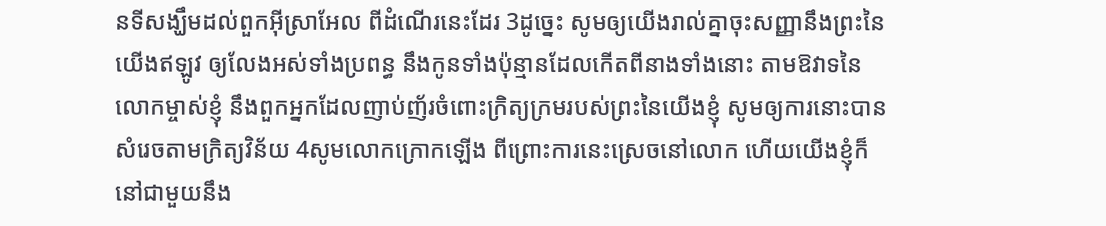នទីសង្ឃឹមដល់ពួកអ៊ីស្រាអែល ពីដំណើរនេះដែរ 3ដូច្នេះ សូមឲ្យយើងរាល់គ្នាចុះសញ្ញានឹងព្រះនៃយើងឥឡូវ ឲ្យលែងអស់ទាំងប្រពន្ធ នឹងកូនទាំងប៉ុន្មានដែលកើតពីនាងទាំងនោះ តាមឱវាទនៃលោកម្ចាស់ខ្ញុំ នឹងពួកអ្នកដែលញាប់ញ័រចំពោះក្រិត្យក្រមរបស់ព្រះនៃយើងខ្ញុំ សូមឲ្យការនោះបានសំរេចតាមក្រិត្យវិន័យ 4សូមលោកក្រោកឡើង ពីព្រោះការនេះស្រេចនៅលោក ហើយយើងខ្ញុំក៏នៅជាមួយនឹង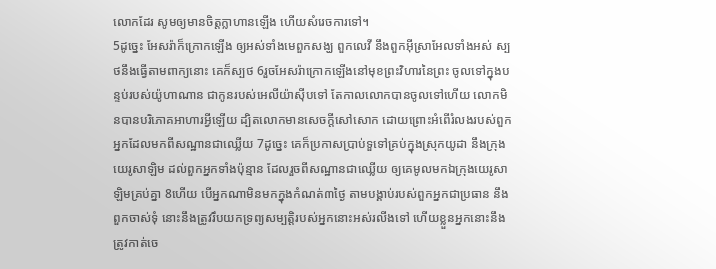លោកដែរ សូមឲ្យមានចិត្តក្លាហានឡើង ហើយសំរេចការទៅ។
5ដូច្នេះ អែសរ៉ាក៏ក្រោកឡើង ឲ្យអស់ទាំងមេពួកសង្ឃ ពួកលេវី នឹងពួកអ៊ីស្រាអែលទាំងអស់ ស្បថនឹងធ្វើតាមពាក្យនោះ គេក៏ស្បថ 6រួចអែសរ៉ាក្រោកឡើងនៅមុខព្រះវិហារនៃព្រះ ចូលទៅក្នុងបន្ទប់របស់យ៉ូហាណាន ជាកូនរបស់អេលីយ៉ាស៊ីបទៅ តែកាលលោកបានចូលទៅហើយ លោកមិនបានបរិភោគអាហារអ្វីឡើយ ដ្បិតលោកមានសេចក្ដីសៅសោក ដោយព្រោះអំពើរំលងរបស់ពួកអ្នកដែលមកពីសណ្ឋានជាឈ្លើយ 7ដូច្នេះ គេក៏ប្រកាសប្រាប់ទួទៅគ្រប់ក្នុងស្រុកយូដា នឹងក្រុងយេរូសាឡិម ដល់ពួកអ្នកទាំងប៉ុន្មាន ដែលរួចពីសណ្ឋានជាឈ្លើយ ឲ្យគេមូលមកឯក្រុងយេរូសាឡិមគ្រប់គ្នា 8ហើយ បើអ្នកណាមិនមកក្នុងកំណត់៣ថ្ងៃ តាមបង្គាប់របស់ពួកអ្នកជាប្រធាន នឹងពួកចាស់ទុំ នោះនឹងត្រូវរឹបយកទ្រព្យសម្បត្តិរបស់អ្នកនោះអស់រលីងទៅ ហើយខ្លួនអ្នកនោះនឹងត្រូវកាត់ចេ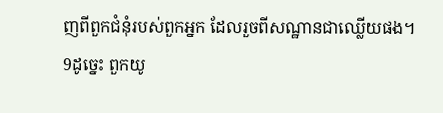ញពីពួកជំនុំរបស់ពួកអ្នក ដែលរួចពីសណ្ឋានជាឈ្លើយផង។
9ដូច្នេះ ពួកយូ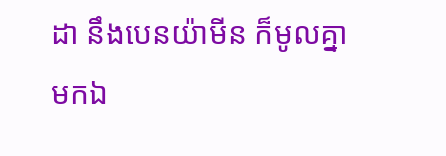ដា នឹងបេនយ៉ាមីន ក៏មូលគ្នាមកឯ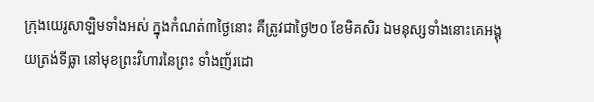ក្រុងយេរូសាឡិមទាំងអស់ ក្នុងកំណត់៣ថ្ងៃនោះ គឺត្រូវជាថ្ងៃ២០ ខែមិគសិរ ឯមនុស្សទាំងនោះគេអង្គុយត្រង់ទីធ្លា នៅមុខព្រះវិហារនៃព្រះ ទាំងញ័រដោ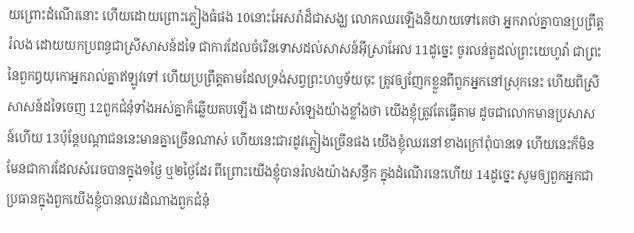យព្រោះដំណើរនោះ ហើយដោយព្រោះភ្លៀងធំផង 10នោះអែសរ៉ាដ៏ជាសង្ឃ លោកឈរឡើងនិយាយទៅគេថា អ្នករាល់គ្នាបានប្រព្រឹត្តរំលង ដោយយកប្រពន្ធជាស្រីសាសន៍ដទៃ ជាការដែលចំរើនទោសដល់សាសន៍អ៊ីស្រាអែល 11ដូច្នេះ ចូរលន់តួដល់ព្រះយេហូវ៉ា ជាព្រះនៃពួកឰយុកោអ្នករាល់គ្នាឥឡូវទៅ ហើយប្រព្រឹត្តតាមដែលទ្រង់សព្វព្រះហឫទ័យចុះ ត្រូវឲ្យញែកខ្លួនពីពួកអ្នកនៅស្រុកនេះ ហើយពីស្រីសាសន៍ដទៃចេញ 12ពួកជំនុំទាំងអស់គ្នាក៏ឆ្លើយតបឡើង ដោយសំឡេងយ៉ាងខ្លាំងថា យើងខ្ញុំត្រូវតែធ្វើតាម ដូចជាលោកមានប្រសាសន៍ហើយ 13ប៉ុន្តែបណ្តាជននេះមានគ្នាច្រើនណាស់ ហើយនេះជារដូវភ្លៀងច្រើនផង យើងខ្ញុំឈរនៅខាងក្រៅពុំបានទេ ហើយនេះក៏មិនមែនជាការដែលសំរេចបានក្នុង១ថ្ងៃ ឬ២ថ្ងៃដែរ ពីព្រោះយើងខ្ញុំបានរំលងយ៉ាងសន្ធឹក ក្នុងដំណើរនេះហើយ 14ដូច្នេះ សូមឲ្យពួកអ្នកជាប្រធានក្នុងពួកយើងខ្ញុំបានឈរដំណាងពួកជំនុំ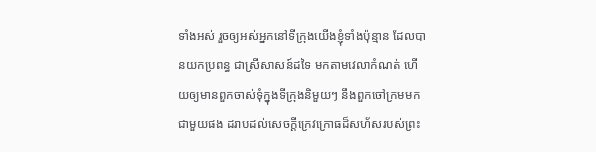ទាំងអស់ រួចឲ្យអស់អ្នកនៅទីក្រុងយើងខ្ញុំទាំងប៉ុន្មាន ដែលបានយកប្រពន្ធ ជាស្រីសាសន៍ដទៃ មកតាមវេលាកំណត់ ហើយឲ្យមានពួកចាស់ទុំក្នុងទីក្រុងនិមួយៗ នឹងពួកចៅក្រមមកជាមួយផង ដរាបដល់សេចក្ដីក្រេវក្រោធដ៏សហ័សរបស់ព្រះ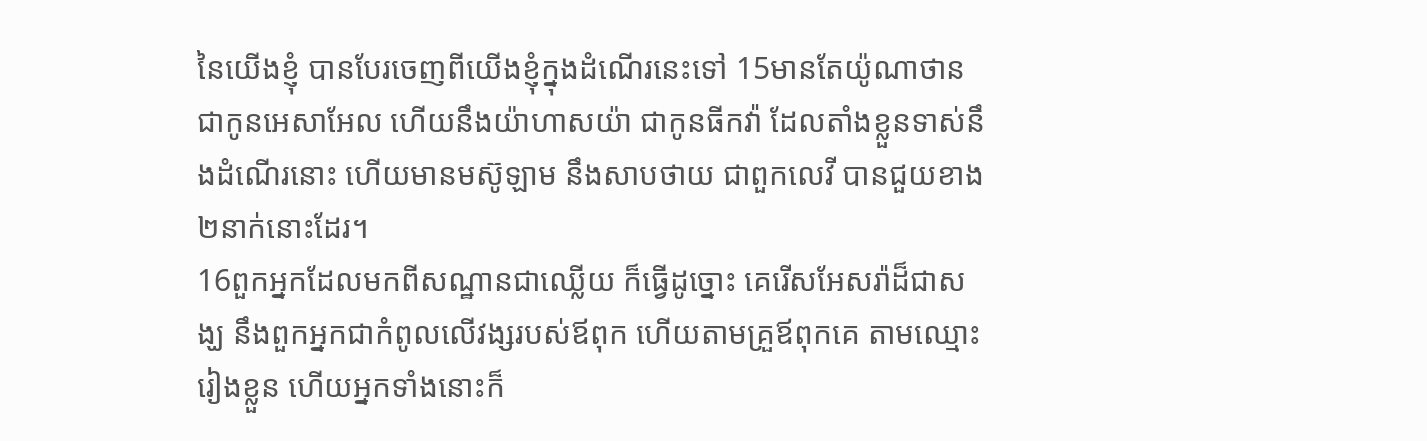នៃយើងខ្ញុំ បានបែរចេញពីយើងខ្ញុំក្នុងដំណើរនេះទៅ 15មានតែយ៉ូណាថាន ជាកូនអេសាអែល ហើយនឹងយ៉ាហាសយ៉ា ជាកូនធីកវ៉ា ដែលតាំងខ្លួនទាស់នឹងដំណើរនោះ ហើយមានមស៊ូឡាម នឹងសាបថាយ ជាពួកលេវី បានជួយខាង២នាក់នោះដែរ។
16ពួកអ្នកដែលមកពីសណ្ឋានជាឈ្លើយ ក៏ធ្វើដូច្នោះ គេរើសអែសរ៉ាដ៏ជាសង្ឃ នឹងពួកអ្នកជាកំពូលលើវង្សរបស់ឪពុក ហើយតាមគ្រួឪពុកគេ តាមឈ្មោះរៀងខ្លួន ហើយអ្នកទាំងនោះក៏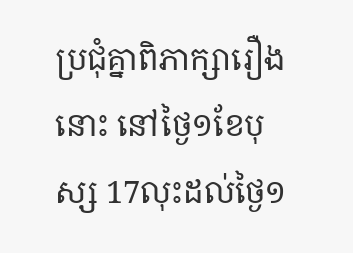ប្រជុំគ្នាពិភាក្សារឿងនោះ នៅថ្ងៃ១ខែបុស្ស 17លុះដល់ថ្ងៃ១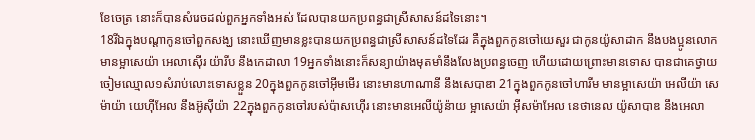ខែចេត្រ នោះក៏បានសំរេចដល់ពួកអ្នកទាំងអស់ ដែលបានយកប្រពន្ធជាស្រីសាសន៍ដទៃនោះ។
18រីឯក្នុងបណ្តាកូនចៅពួកសង្ឃ នោះឃើញមានខ្លះបានយកប្រពន្ធជាស្រីសាសន៍ដទៃដែរ គឺក្នុងពួកកូនចៅយេសួរ ជាកូនយ៉ូសាដាក នឹងបងប្អូនលោក មានម្អាសេយ៉ា អេលាស៊ើរ យ៉ារីប នឹងកេដាលា 19អ្នកទាំងនោះក៏សន្យាយ៉ាងមុតមាំនឹងលែងប្រពន្ធចេញ ហើយដោយព្រោះមានទោស បានជាគេថ្វាយចៀមឈ្មោល១សំរាប់លោះទោសខ្លួន 20ក្នុងពួកកូនចៅអ៊ីមមើរ នោះមានហាណានី នឹងសេបាឌា 21ក្នុងពួកកូនចៅហារីម មានម្អាសេយ៉ា អេលីយ៉ា សេម៉ាយ៉ា យេហ៊ីអែល នឹងអ៊ូស៊ីយ៉ា 22ក្នុងពួកកូនចៅរបស់ប៉ាសហ៊ើរ នោះមានអេលីយ៉ូន៉ាយ ម្អាសេយ៉ា អ៊ីសម៉ាអែល នេថានេល យ៉ូសាបាឌ នឹងអេលា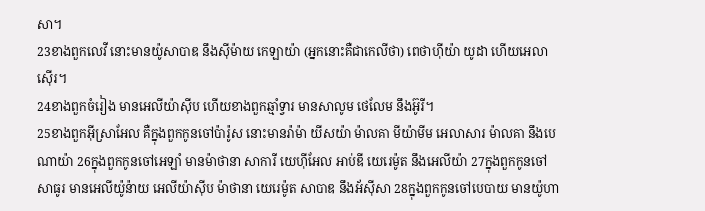សា។
23ខាងពួកលេវី នោះមានយ៉ូសាបាឌ នឹងស៊ីម៉ាយ កេឡាយ៉ា (អ្នកនោះគឺជាកេលីថា) ពេថាហ៊ីយ៉ា យូដា ហើយអេលាស៊ើរ។
24ខាងពួកចំរៀង មានអេលីយ៉ាស៊ីប ហើយខាងពួកឆ្មាំទ្វារ មានសាលូម ថេលែម នឹងអ៊ូរី។
25ខាងពួកអ៊ីស្រាអែល គឺក្នុងពួកកូនចៅប៉ារ៉ូស នោះមានរ៉ាម៉ា យីសយ៉ា ម៉ាលគា មីយ៉ាមីម អេលាសារ ម៉ាលគា នឹងបេណាយ៉ា 26ក្នុងពួកកូនចៅអេឡាំ មានម៉ាថានា សាការី យេហ៊ីអែល អាប់ឌី យេរេម៉ូត នឹងអេលីយ៉ា 27ក្នុងពួកកូនចៅសាធូរ មានអេលីយ៉ូន៉ាយ អេលីយ៉ាស៊ីប ម៉ាថានា យេរេម៉ូត សាបាឌ នឹងអ័ស៊ីសា 28ក្នុងពួកកូនចៅបេបាយ មានយ៉ូហា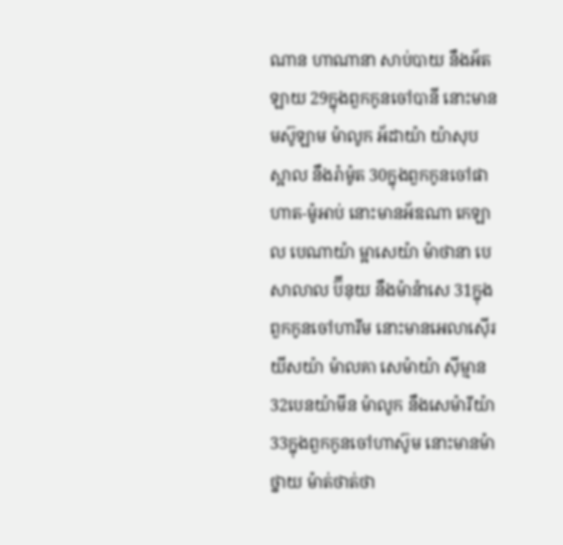ណាន ហាណានា សាប់បាយ នឹងអ័តឡាយ 29ក្នុងពួកកូនចៅបានី នោះមានមស៊ូឡាម ម៉ាលូក អ័ដាយ៉ា យ៉ាសុប ស្អាល នឹងរ៉ាម៉ូត 30ក្នុងពួកកូនចៅផាហាត-ម៉ូអាប់ នោះមានអ័ឌណា កេឡាល បេណាយ៉ា ម្អាសេយ៉ា ម៉ាថានា បេសាលាល ប៊ីនុយ នឹងម៉ាន៉ាសេ 31ក្នុងពួកកូនចៅហារីម នោះមានអេលាស៊ើរ យីសយ៉ា ម៉ាលគា សេម៉ាយ៉ា ស៊ីម្មាន 32បេនយ៉ាមីន ម៉ាលូក នឹងសេម៉ារីយ៉ា 33ក្នុងពួកកូនចៅហាស៊ូម នោះមានម៉ាថ្នាយ ម៉ាត់ថាត់ថា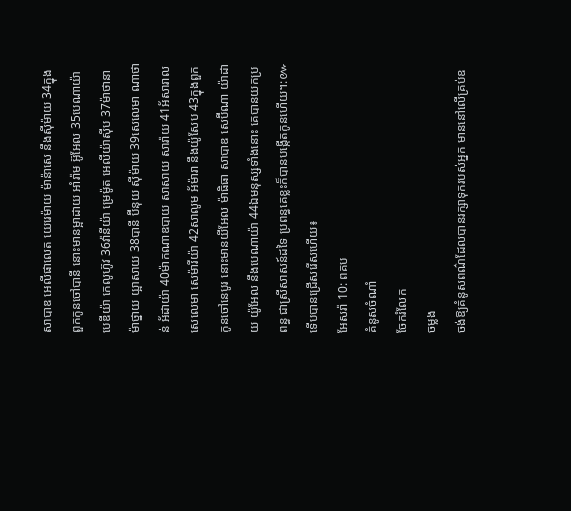សាបាឌ អេលីផាលេត យេរេម៉ាយ ម៉ាន៉ាសេ នឹងស៊ីម៉ាយ 34ក្នុងពួកកូនចៅបានី នោះមានម្អាដាយ អាំរ៉ាម អ៊ូអែល 35បេណាយ៉ា បេឌីយ៉ា កេលូហ៊ូវ 36វ៉ានីយ៉ា ម្រេម៉ូត អេលីយ៉ាស៊ីប 37ម៉ាថានា ម៉ាថ្នាយ យ្អាសាយ 38បានី ប៊ីនុយ ស៊ីម៉ាយ 39សេលេមា ណាថាន់ អ័ដាយ៉ា 40ម៉ាកណាឌបាយ សាសាយ សារ៉ាយ 41អ័សារាល សេលេមា សេម៉ារីយ៉ា 42សាលូម អ័ម៉ារា នឹងយ៉ូសែប 43ក្នុងពួកកូនចៅនេបូរ នោះមានយីអែល ម៉ាធិធា សាបាឌ សេប៊ីណា យ៉ាដាយ យ៉ូអែល នឹងបេណាយ៉ា 44ឯមនុស្សទាំងនោះ គេបានយកប្រពន្ធ ជាស្រីសាសន៍ដទៃ ប្រពន្ធគេខ្លះក៏បានបង្កើតកូនហើយ។:៚
ទើបបានជ្រើសរើសហើយ៖
អែសរ៉ា 10: ពគប
គំនូសចំណាំ
ចែករំលែក
ចម្លង
ចង់ឱ្យគំនូសពណ៌ដែលបានរក្សាទុករបស់អ្នក មាននៅលើគ្រប់ឧ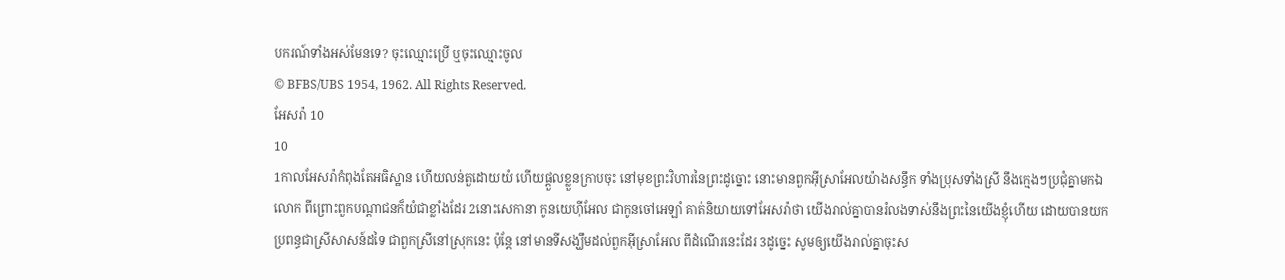បករណ៍ទាំងអស់មែនទេ? ចុះឈ្មោះប្រើ ឬចុះឈ្មោះចូល
© BFBS/UBS 1954, 1962. All Rights Reserved.
អែសរ៉ា 10
10
1កាលអែសរ៉ាកំពុងតែអធិស្ឋាន ហើយលន់តួដោយយំ ហើយផ្តួលខ្លួនក្រាបចុះ នៅមុខព្រះវិហារនៃព្រះដូច្នោះ នោះមានពួកអ៊ីស្រាអែលយ៉ាងសន្ធឹក ទាំងប្រុសទាំងស្រី នឹងក្មេងៗប្រជុំគ្នាមកឯលោក ពីព្រោះពួកបណ្តាជនក៏យំជាខ្លាំងដែរ 2នោះសេកានា កូនយេហ៊ីអែល ជាកូនចៅអេឡាំ គាត់និយាយទៅអែសរ៉ាថា យើងរាល់គ្នាបានរំលងទាស់នឹងព្រះនៃយើងខ្ញុំហើយ ដោយបានយកប្រពន្ធជាស្រីសាសន៍ដទៃ ជាពួកស្រីនៅស្រុកនេះ ប៉ុន្តែ នៅមានទីសង្ឃឹមដល់ពួកអ៊ីស្រាអែល ពីដំណើរនេះដែរ 3ដូច្នេះ សូមឲ្យយើងរាល់គ្នាចុះស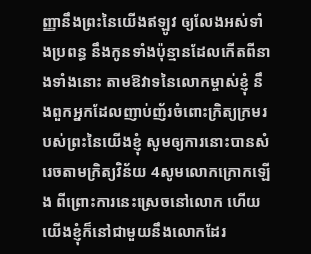ញ្ញានឹងព្រះនៃយើងឥឡូវ ឲ្យលែងអស់ទាំងប្រពន្ធ នឹងកូនទាំងប៉ុន្មានដែលកើតពីនាងទាំងនោះ តាមឱវាទនៃលោកម្ចាស់ខ្ញុំ នឹងពួកអ្នកដែលញាប់ញ័រចំពោះក្រិត្យក្រមរបស់ព្រះនៃយើងខ្ញុំ សូមឲ្យការនោះបានសំរេចតាមក្រិត្យវិន័យ 4សូមលោកក្រោកឡើង ពីព្រោះការនេះស្រេចនៅលោក ហើយយើងខ្ញុំក៏នៅជាមួយនឹងលោកដែរ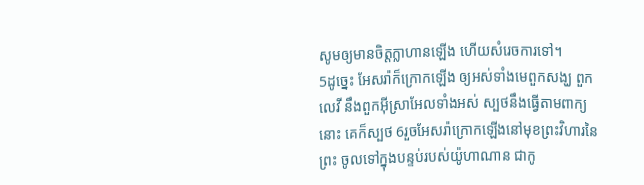សូមឲ្យមានចិត្តក្លាហានឡើង ហើយសំរេចការទៅ។
5ដូច្នេះ អែសរ៉ាក៏ក្រោកឡើង ឲ្យអស់ទាំងមេពួកសង្ឃ ពួកលេវី នឹងពួកអ៊ីស្រាអែលទាំងអស់ ស្បថនឹងធ្វើតាមពាក្យនោះ គេក៏ស្បថ 6រួចអែសរ៉ាក្រោកឡើងនៅមុខព្រះវិហារនៃព្រះ ចូលទៅក្នុងបន្ទប់របស់យ៉ូហាណាន ជាកូ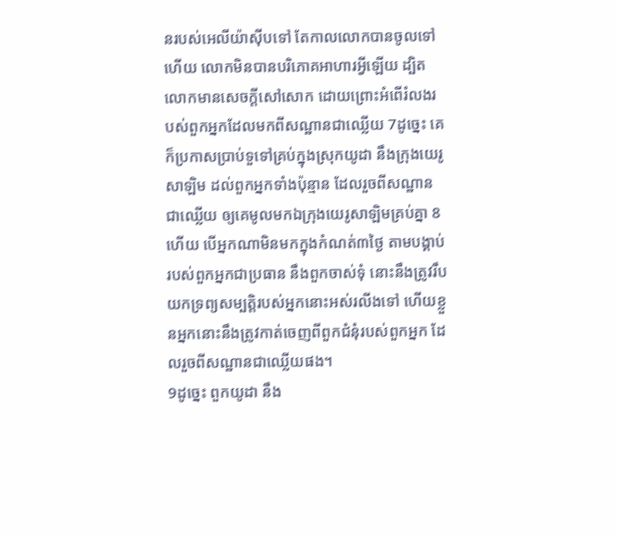នរបស់អេលីយ៉ាស៊ីបទៅ តែកាលលោកបានចូលទៅហើយ លោកមិនបានបរិភោគអាហារអ្វីឡើយ ដ្បិតលោកមានសេចក្ដីសៅសោក ដោយព្រោះអំពើរំលងរបស់ពួកអ្នកដែលមកពីសណ្ឋានជាឈ្លើយ 7ដូច្នេះ គេក៏ប្រកាសប្រាប់ទួទៅគ្រប់ក្នុងស្រុកយូដា នឹងក្រុងយេរូសាឡិម ដល់ពួកអ្នកទាំងប៉ុន្មាន ដែលរួចពីសណ្ឋានជាឈ្លើយ ឲ្យគេមូលមកឯក្រុងយេរូសាឡិមគ្រប់គ្នា 8ហើយ បើអ្នកណាមិនមកក្នុងកំណត់៣ថ្ងៃ តាមបង្គាប់របស់ពួកអ្នកជាប្រធាន នឹងពួកចាស់ទុំ នោះនឹងត្រូវរឹបយកទ្រព្យសម្បត្តិរបស់អ្នកនោះអស់រលីងទៅ ហើយខ្លួនអ្នកនោះនឹងត្រូវកាត់ចេញពីពួកជំនុំរបស់ពួកអ្នក ដែលរួចពីសណ្ឋានជាឈ្លើយផង។
9ដូច្នេះ ពួកយូដា នឹង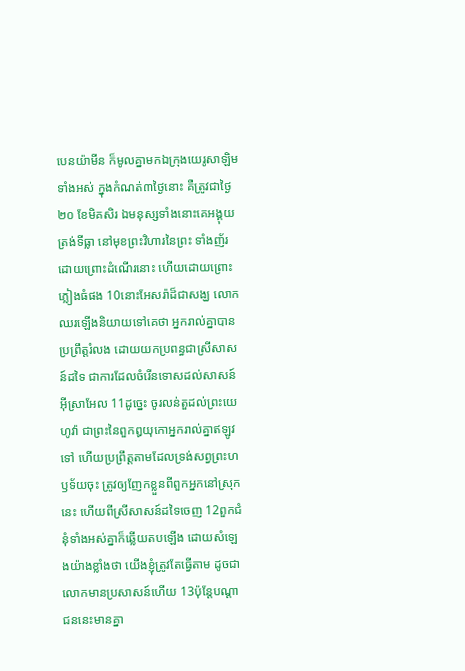បេនយ៉ាមីន ក៏មូលគ្នាមកឯក្រុងយេរូសាឡិមទាំងអស់ ក្នុងកំណត់៣ថ្ងៃនោះ គឺត្រូវជាថ្ងៃ២០ ខែមិគសិរ ឯមនុស្សទាំងនោះគេអង្គុយត្រង់ទីធ្លា នៅមុខព្រះវិហារនៃព្រះ ទាំងញ័រដោយព្រោះដំណើរនោះ ហើយដោយព្រោះភ្លៀងធំផង 10នោះអែសរ៉ាដ៏ជាសង្ឃ លោកឈរឡើងនិយាយទៅគេថា អ្នករាល់គ្នាបានប្រព្រឹត្តរំលង ដោយយកប្រពន្ធជាស្រីសាសន៍ដទៃ ជាការដែលចំរើនទោសដល់សាសន៍អ៊ីស្រាអែល 11ដូច្នេះ ចូរលន់តួដល់ព្រះយេហូវ៉ា ជាព្រះនៃពួកឰយុកោអ្នករាល់គ្នាឥឡូវទៅ ហើយប្រព្រឹត្តតាមដែលទ្រង់សព្វព្រះហឫទ័យចុះ ត្រូវឲ្យញែកខ្លួនពីពួកអ្នកនៅស្រុកនេះ ហើយពីស្រីសាសន៍ដទៃចេញ 12ពួកជំនុំទាំងអស់គ្នាក៏ឆ្លើយតបឡើង ដោយសំឡេងយ៉ាងខ្លាំងថា យើងខ្ញុំត្រូវតែធ្វើតាម ដូចជាលោកមានប្រសាសន៍ហើយ 13ប៉ុន្តែបណ្តាជននេះមានគ្នា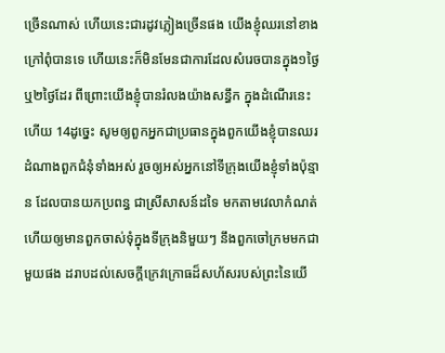ច្រើនណាស់ ហើយនេះជារដូវភ្លៀងច្រើនផង យើងខ្ញុំឈរនៅខាងក្រៅពុំបានទេ ហើយនេះក៏មិនមែនជាការដែលសំរេចបានក្នុង១ថ្ងៃ ឬ២ថ្ងៃដែរ ពីព្រោះយើងខ្ញុំបានរំលងយ៉ាងសន្ធឹក ក្នុងដំណើរនេះហើយ 14ដូច្នេះ សូមឲ្យពួកអ្នកជាប្រធានក្នុងពួកយើងខ្ញុំបានឈរដំណាងពួកជំនុំទាំងអស់ រួចឲ្យអស់អ្នកនៅទីក្រុងយើងខ្ញុំទាំងប៉ុន្មាន ដែលបានយកប្រពន្ធ ជាស្រីសាសន៍ដទៃ មកតាមវេលាកំណត់ ហើយឲ្យមានពួកចាស់ទុំក្នុងទីក្រុងនិមួយៗ នឹងពួកចៅក្រមមកជាមួយផង ដរាបដល់សេចក្ដីក្រេវក្រោធដ៏សហ័សរបស់ព្រះនៃយើ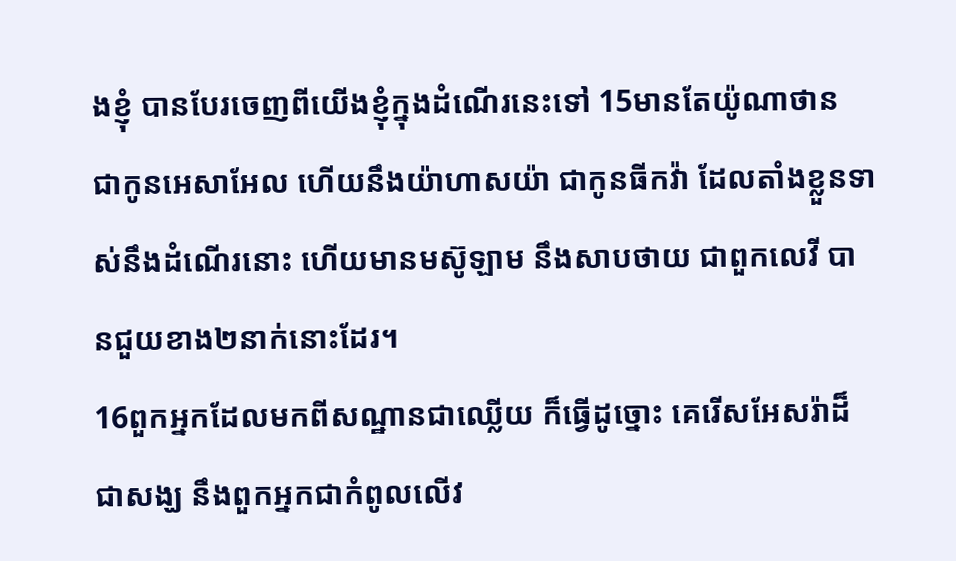ងខ្ញុំ បានបែរចេញពីយើងខ្ញុំក្នុងដំណើរនេះទៅ 15មានតែយ៉ូណាថាន ជាកូនអេសាអែល ហើយនឹងយ៉ាហាសយ៉ា ជាកូនធីកវ៉ា ដែលតាំងខ្លួនទាស់នឹងដំណើរនោះ ហើយមានមស៊ូឡាម នឹងសាបថាយ ជាពួកលេវី បានជួយខាង២នាក់នោះដែរ។
16ពួកអ្នកដែលមកពីសណ្ឋានជាឈ្លើយ ក៏ធ្វើដូច្នោះ គេរើសអែសរ៉ាដ៏ជាសង្ឃ នឹងពួកអ្នកជាកំពូលលើវ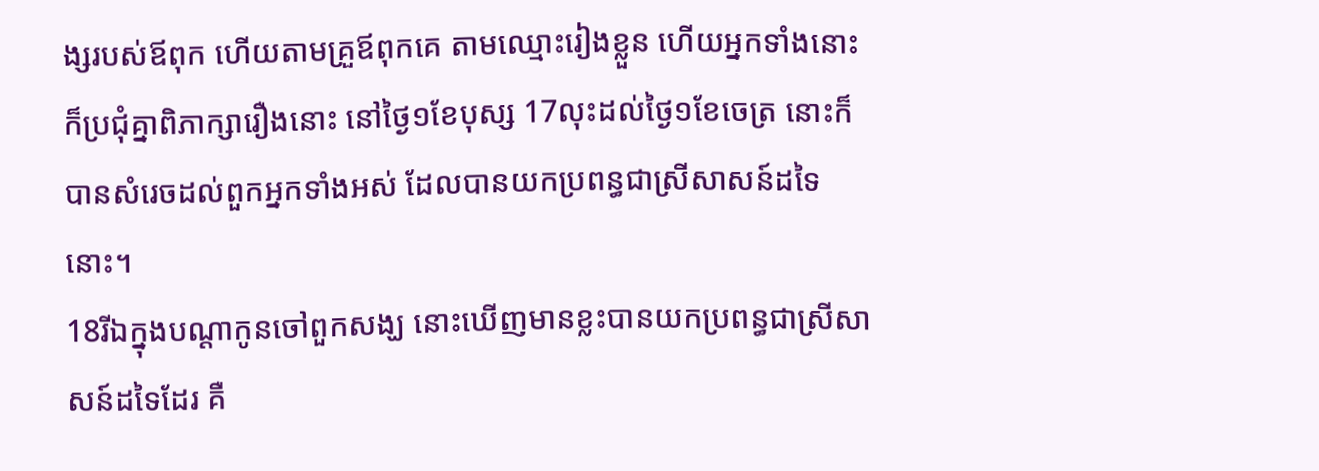ង្សរបស់ឪពុក ហើយតាមគ្រួឪពុកគេ តាមឈ្មោះរៀងខ្លួន ហើយអ្នកទាំងនោះក៏ប្រជុំគ្នាពិភាក្សារឿងនោះ នៅថ្ងៃ១ខែបុស្ស 17លុះដល់ថ្ងៃ១ខែចេត្រ នោះក៏បានសំរេចដល់ពួកអ្នកទាំងអស់ ដែលបានយកប្រពន្ធជាស្រីសាសន៍ដទៃនោះ។
18រីឯក្នុងបណ្តាកូនចៅពួកសង្ឃ នោះឃើញមានខ្លះបានយកប្រពន្ធជាស្រីសាសន៍ដទៃដែរ គឺ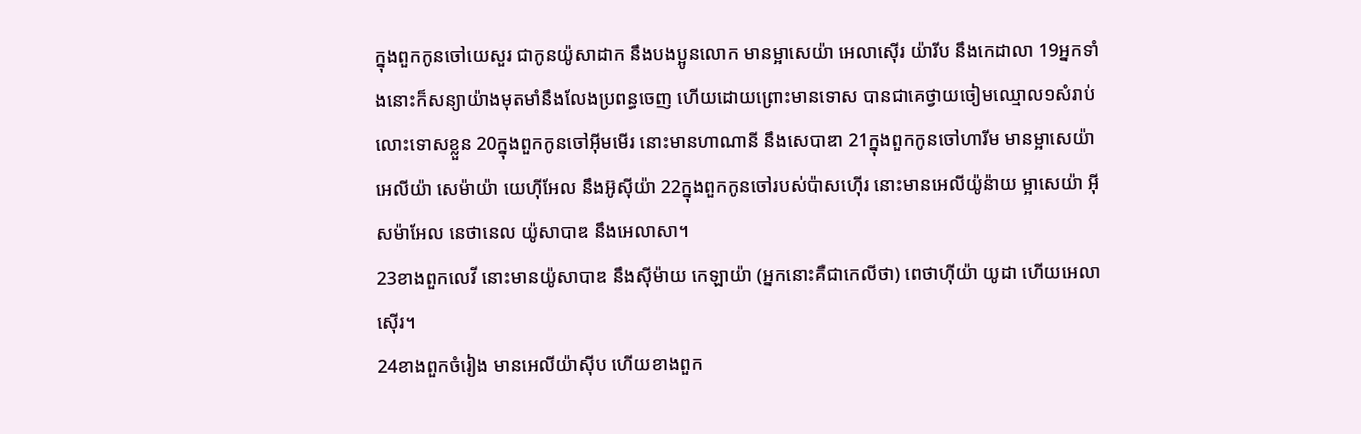ក្នុងពួកកូនចៅយេសួរ ជាកូនយ៉ូសាដាក នឹងបងប្អូនលោក មានម្អាសេយ៉ា អេលាស៊ើរ យ៉ារីប នឹងកេដាលា 19អ្នកទាំងនោះក៏សន្យាយ៉ាងមុតមាំនឹងលែងប្រពន្ធចេញ ហើយដោយព្រោះមានទោស បានជាគេថ្វាយចៀមឈ្មោល១សំរាប់លោះទោសខ្លួន 20ក្នុងពួកកូនចៅអ៊ីមមើរ នោះមានហាណានី នឹងសេបាឌា 21ក្នុងពួកកូនចៅហារីម មានម្អាសេយ៉ា អេលីយ៉ា សេម៉ាយ៉ា យេហ៊ីអែល នឹងអ៊ូស៊ីយ៉ា 22ក្នុងពួកកូនចៅរបស់ប៉ាសហ៊ើរ នោះមានអេលីយ៉ូន៉ាយ ម្អាសេយ៉ា អ៊ីសម៉ាអែល នេថានេល យ៉ូសាបាឌ នឹងអេលាសា។
23ខាងពួកលេវី នោះមានយ៉ូសាបាឌ នឹងស៊ីម៉ាយ កេឡាយ៉ា (អ្នកនោះគឺជាកេលីថា) ពេថាហ៊ីយ៉ា យូដា ហើយអេលាស៊ើរ។
24ខាងពួកចំរៀង មានអេលីយ៉ាស៊ីប ហើយខាងពួក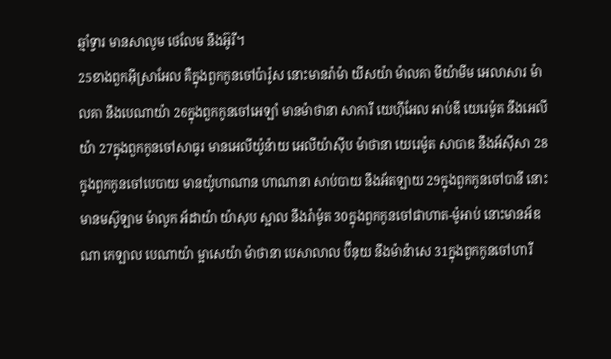ឆ្មាំទ្វារ មានសាលូម ថេលែម នឹងអ៊ូរី។
25ខាងពួកអ៊ីស្រាអែល គឺក្នុងពួកកូនចៅប៉ារ៉ូស នោះមានរ៉ាម៉ា យីសយ៉ា ម៉ាលគា មីយ៉ាមីម អេលាសារ ម៉ាលគា នឹងបេណាយ៉ា 26ក្នុងពួកកូនចៅអេឡាំ មានម៉ាថានា សាការី យេហ៊ីអែល អាប់ឌី យេរេម៉ូត នឹងអេលីយ៉ា 27ក្នុងពួកកូនចៅសាធូរ មានអេលីយ៉ូន៉ាយ អេលីយ៉ាស៊ីប ម៉ាថានា យេរេម៉ូត សាបាឌ នឹងអ័ស៊ីសា 28ក្នុងពួកកូនចៅបេបាយ មានយ៉ូហាណាន ហាណានា សាប់បាយ នឹងអ័តឡាយ 29ក្នុងពួកកូនចៅបានី នោះមានមស៊ូឡាម ម៉ាលូក អ័ដាយ៉ា យ៉ាសុប ស្អាល នឹងរ៉ាម៉ូត 30ក្នុងពួកកូនចៅផាហាត-ម៉ូអាប់ នោះមានអ័ឌណា កេឡាល បេណាយ៉ា ម្អាសេយ៉ា ម៉ាថានា បេសាលាល ប៊ីនុយ នឹងម៉ាន៉ាសេ 31ក្នុងពួកកូនចៅហារី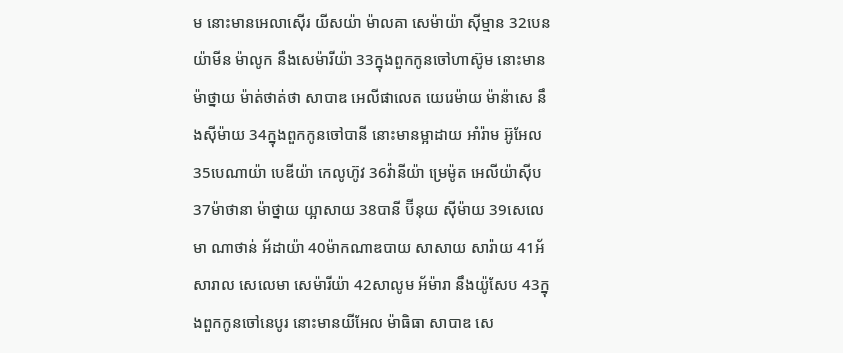ម នោះមានអេលាស៊ើរ យីសយ៉ា ម៉ាលគា សេម៉ាយ៉ា ស៊ីម្មាន 32បេនយ៉ាមីន ម៉ាលូក នឹងសេម៉ារីយ៉ា 33ក្នុងពួកកូនចៅហាស៊ូម នោះមានម៉ាថ្នាយ ម៉ាត់ថាត់ថា សាបាឌ អេលីផាលេត យេរេម៉ាយ ម៉ាន៉ាសេ នឹងស៊ីម៉ាយ 34ក្នុងពួកកូនចៅបានី នោះមានម្អាដាយ អាំរ៉ាម អ៊ូអែល 35បេណាយ៉ា បេឌីយ៉ា កេលូហ៊ូវ 36វ៉ានីយ៉ា ម្រេម៉ូត អេលីយ៉ាស៊ីប 37ម៉ាថានា ម៉ាថ្នាយ យ្អាសាយ 38បានី ប៊ីនុយ ស៊ីម៉ាយ 39សេលេមា ណាថាន់ អ័ដាយ៉ា 40ម៉ាកណាឌបាយ សាសាយ សារ៉ាយ 41អ័សារាល សេលេមា សេម៉ារីយ៉ា 42សាលូម អ័ម៉ារា នឹងយ៉ូសែប 43ក្នុងពួកកូនចៅនេបូរ នោះមានយីអែល ម៉ាធិធា សាបាឌ សេ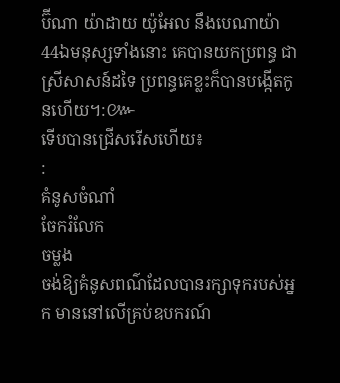ប៊ីណា យ៉ាដាយ យ៉ូអែល នឹងបេណាយ៉ា 44ឯមនុស្សទាំងនោះ គេបានយកប្រពន្ធ ជាស្រីសាសន៍ដទៃ ប្រពន្ធគេខ្លះក៏បានបង្កើតកូនហើយ។:៚
ទើបបានជ្រើសរើសហើយ៖
:
គំនូសចំណាំ
ចែករំលែក
ចម្លង
ចង់ឱ្យគំនូសពណ៌ដែលបានរក្សាទុករបស់អ្នក មាននៅលើគ្រប់ឧបករណ៍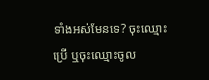ទាំងអស់មែនទេ? ចុះឈ្មោះប្រើ ឬចុះឈ្មោះចូល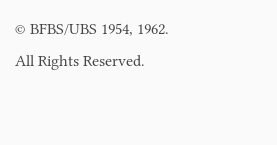© BFBS/UBS 1954, 1962. All Rights Reserved.